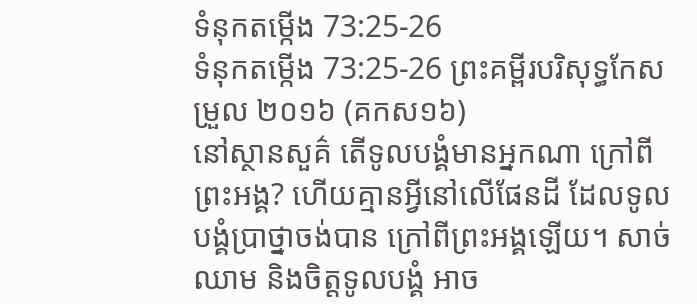ទំនុកតម្កើង 73:25-26
ទំនុកតម្កើង 73:25-26 ព្រះគម្ពីរបរិសុទ្ធកែសម្រួល ២០១៦ (គកស១៦)
នៅស្ថានសួគ៌ តើទូលបង្គំមានអ្នកណា ក្រៅពីព្រះអង្គ? ហើយគ្មានអ្វីនៅលើផែនដី ដែលទូលបង្គំប្រាថ្នាចង់បាន ក្រៅពីព្រះអង្គឡើយ។ សាច់ឈាម និងចិត្តទូលបង្គំ អាច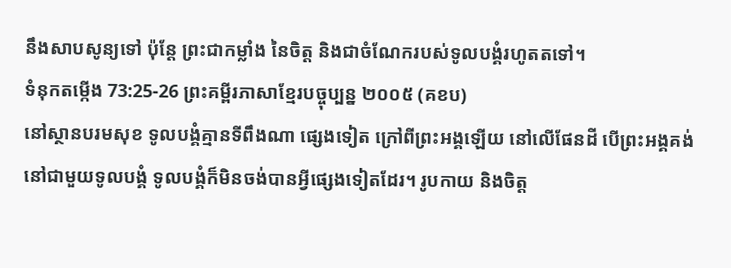នឹងសាបសូន្យទៅ ប៉ុន្តែ ព្រះជាកម្លាំង នៃចិត្ត និងជាចំណែករបស់ទូលបង្គំរហូតតទៅ។
ទំនុកតម្កើង 73:25-26 ព្រះគម្ពីរភាសាខ្មែរបច្ចុប្បន្ន ២០០៥ (គខប)
នៅស្ថានបរមសុខ ទូលបង្គំគ្មានទីពឹងណា ផ្សេងទៀត ក្រៅពីព្រះអង្គឡើយ នៅលើផែនដី បើព្រះអង្គគង់នៅជាមួយទូលបង្គំ ទូលបង្គំក៏មិនចង់បានអ្វីផ្សេងទៀតដែរ។ រូបកាយ និងចិត្ត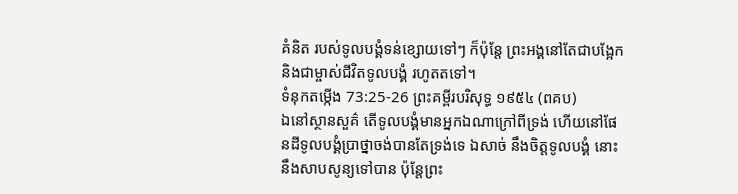គំនិត របស់ទូលបង្គំទន់ខ្សោយទៅៗ ក៏ប៉ុន្តែ ព្រះអង្គនៅតែជាបង្អែក និងជាម្ចាស់ជីវិតទូលបង្គំ រហូតតទៅ។
ទំនុកតម្កើង 73:25-26 ព្រះគម្ពីរបរិសុទ្ធ ១៩៥៤ (ពគប)
ឯនៅស្ថានសួគ៌ តើទូលបង្គំមានអ្នកឯណាក្រៅពីទ្រង់ ហើយនៅផែនដីទូលបង្គំប្រាថ្នាចង់បានតែទ្រង់ទេ ឯសាច់ នឹងចិត្តទូលបង្គំ នោះនឹងសាបសូន្យទៅបាន ប៉ុន្តែព្រះ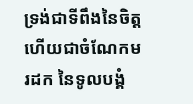ទ្រង់ជាទីពឹងនៃចិត្ត ហើយជាចំណែកមរដក នៃទូលបង្គំ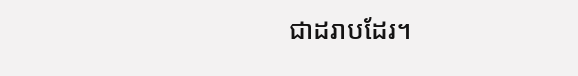ជាដរាបដែរ។